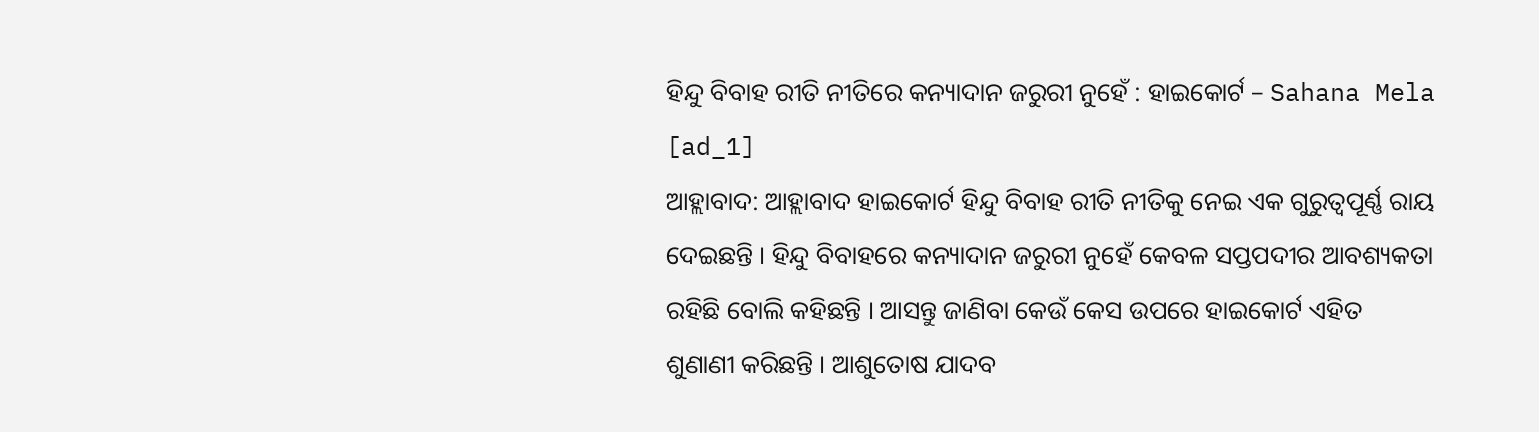ହିନ୍ଦୁ ବିବାହ ରୀତି ନୀତିରେ କନ୍ୟାଦାନ ଜରୁରୀ ନୁହେଁ : ହାଇକୋର୍ଟ – Sahana Mela
[ad_1]
ଆହ୍ଲାବାଦ: ଆହ୍ଲାବାଦ ହାଇକୋର୍ଟ ହିନ୍ଦୁ ବିବାହ ରୀତି ନୀତିକୁ ନେଇ ଏକ ଗୁରୁତ୍ୱପୂର୍ଣ୍ଣ ରାୟ ଦେଇଛନ୍ତି । ହିନ୍ଦୁ ବିବାହରେ କନ୍ୟାଦାନ ଜରୁରୀ ନୁହେଁ କେବଳ ସପ୍ତପଦୀର ଆବଶ୍ୟକତା ରହିଛି ବୋଲି କହିଛନ୍ତି । ଆସନ୍ତୁ ଜାଣିବା କେଉଁ କେସ ଉପରେ ହାଇକୋର୍ଟ ଏହିତ ଶୁଣାଣୀ କରିଛନ୍ତି । ଆଶୁତୋଷ ଯାଦବ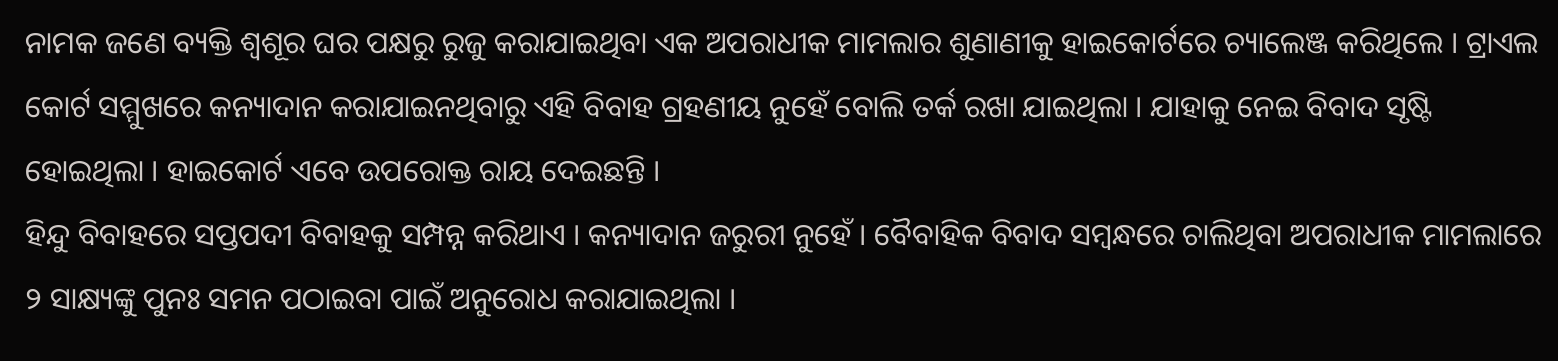ନାମକ ଜଣେ ବ୍ୟକ୍ତି ଶ୍ୱଶୂର ଘର ପକ୍ଷରୁ ରୁଜୁ କରାଯାଇଥିବା ଏକ ଅପରାଧୀକ ମାମଲାର ଶୁଣାଣୀକୁ ହାଇକୋର୍ଟରେ ଚ୍ୟାଲେଞ୍ଜ କରିଥିଲେ । ଟ୍ରାଏଲ କୋର୍ଟ ସମ୍ମୁଖରେ କନ୍ୟାଦାନ କରାଯାଇନଥିବାରୁ ଏହି ବିବାହ ଗ୍ରହଣୀୟ ନୁହେଁ ବୋଲି ତର୍କ ରଖା ଯାଇଥିଲା । ଯାହାକୁ ନେଇ ବିବାଦ ସୃଷ୍ଟି ହୋଇଥିଲା । ହାଇକୋର୍ଟ ଏବେ ଉପରୋକ୍ତ ରାୟ ଦେଇଛନ୍ତି ।
ହିନ୍ଦୁ ବିବାହରେ ସପ୍ତପଦୀ ବିବାହକୁ ସମ୍ପନ୍ନ କରିଥାଏ । କନ୍ୟାଦାନ ଜରୁରୀ ନୁହେଁ । ବୈବାହିକ ବିବାଦ ସମ୍ବନ୍ଧରେ ଚାଲିଥିବା ଅପରାଧୀକ ମାମଲାରେ ୨ ସାକ୍ଷ୍ୟଙ୍କୁ ପୁନଃ ସମନ ପଠାଇବା ପାଇଁ ଅନୁରୋଧ କରାଯାଇଥିଲା ।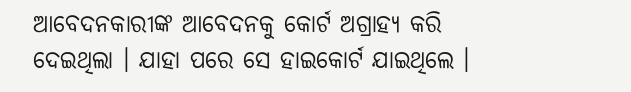ଆବେଦନକାରୀଙ୍କ ଆବେଦନକୁ କୋର୍ଟ ଅଗ୍ରାହ୍ୟ କରି ଦେଇଥିଲା । ଯାହା ପରେ ସେ ହାଇକୋର୍ଟ ଯାଇଥିଲେ ।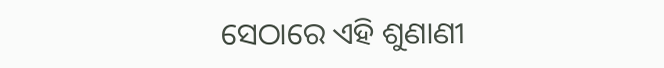ସେଠାରେ ଏହି ଶୁଣାଣୀ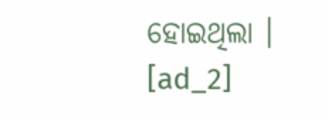ହୋଇଥିଲା ।
[ad_2]